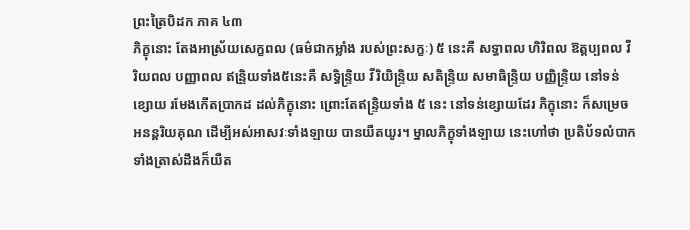ព្រះត្រៃបិដក ភាគ ៤៣
ភិក្ខុនោះ តែងអាស្រ័យសេក្ខពល (ធម៌ជាកម្លាំង របស់ព្រះសក្ខៈ) ៥ នេះគឺ សទ្ធាពល ហិរិពល ឱត្តប្បពល វីរិយពល បញ្ញាពល ឥន្រិ្ទយទាំង៥នេះគឺ សទ្ធិន្រ្ទិយ វីរិយិន្រ្ទិយ សតិន្រ្ទិយ សមាធិន្រ្ទិយ បញ្ញិន្រ្ទិយ នៅទន់ខ្សោយ រមែងកើតបា្រកដ ដល់ភិក្ខុនោះ ព្រោះតែឥន្រ្ទិយទាំង ៥ នេះ នៅទន់ខ្សោយដែរ ភិក្ខុនោះ ក៏សម្រេចអនន្តរិយគុណ ដើម្បីអស់អាសវៈទាំងឡាយ បានយឺតយូរ។ ម្នាលភិក្ខុទាំងឡាយ នេះហៅថា ប្រតិប័ទលំបាក ទាំងត្រាស់ដឹងក៏យឺត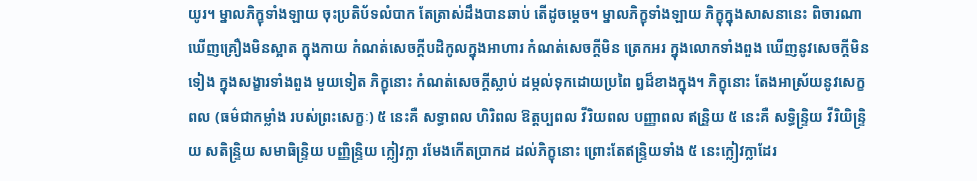យូរ។ ម្នាលភិក្ខុទាំងឡាយ ចុះប្រតិប័ទលំបាក តែត្រាស់ដឹងបានឆាប់ តើដូចម្តេច។ ម្នាលភិក្ខុទាំងឡាយ ភិក្ខុក្នុងសាសនានេះ ពិចារណាឃើញគ្រឿងមិនស្អាត ក្នុងកាយ កំណត់សេចក្តីបដិកូលក្នុងអាហារ កំណត់សេចក្តីមិន ត្រេកអរ ក្នុងលោកទាំងពួង ឃើញនូវសេចក្តីមិនទៀង ក្នុងសង្ខារទាំងពួង មួយទៀត ភិក្ខុនោះ កំណត់សេចក្តីស្លាប់ ដម្កល់ទុកដោយប្រពៃ ឰដ៏ខាងក្នុង។ ភិក្ខុនោះ តែងអាស្រ័យនូវសេក្ខពល (ធម៌ជាកម្លាំង របស់ព្រះសេក្ខៈ) ៥ នេះគឺ សទ្ធាពល ហិរិពល ឱត្តប្បពល វីរិយពល បញ្ញាពល ឥន្រិ្ទយ ៥ នេះគឺ សទ្ធិន្រ្ទិយ វីរិយិន្រ្ទិយ សតិន្រ្ទិយ សមាធិន្រ្ទិយ បញ្ញិន្រ្ទិយ ក្លៀវក្លា រមែងកើតបា្រកដ ដល់ភិក្ខុនោះ ព្រោះតែឥន្រ្ទិយទាំង ៥ នេះក្លៀវក្លាដែរ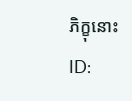ភិក្ខុនោះ
ID: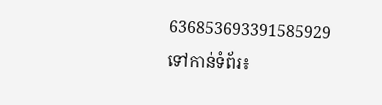636853693391585929
ទៅកាន់ទំព័រ៖